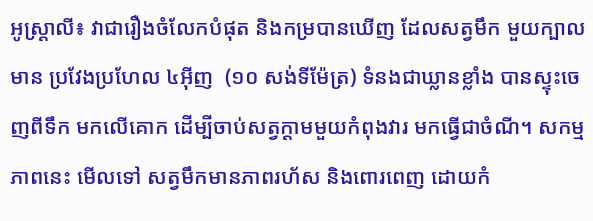អូស្ត្រាលី៖ វាជារឿងចំលែកបំផុត និងកម្របានឃើញ ដែលសត្វមឹក មួយក្បាលមាន ប្រវែងប្រហែល ៤អ៊ីញ  (១០ សង់ទីម៉ែត្រ) ទំនងជាឃ្លានខ្លាំង បានស្ទុះចេញពីទឹក មកលើគោក ដើម្បីចាប់សត្វក្តាមមួយកំពុងវារ មកធ្វើជាចំណី។ សកម្មភាពនេះ មើលទៅ សត្វមឹកមានភាពរហ័ស និងពោរពេញ ដោយកំ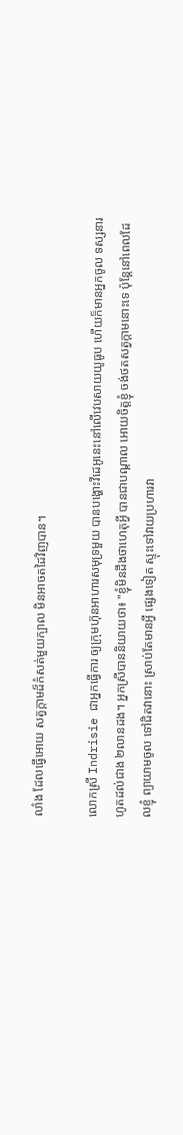លាំង ដែលធ្វើអោយ សត្វក្តាមដ៏កំសត់មួយក្បាល មិនអាចតដៃវិញបាន។

លោកស្រី Indrisie ជាអ្នកធ្វើការ ឲ្យក្រុមហ៊ុនអាហារសមុទ្រមួយ បានបង្ហោះវីដេអូនេះនៅលើវេបសាយយូធូប ហើយក៏មានអ្នកចូល ទស្សនារហូតដល់ជាង ២លានដង។ អ្នកស្រីបាននិយាយថា៖ "ខ្ញុំមិនដឹងថាហេតុអ្វី បានជាបណ្តាល អោយចិត្តខ្ញុំ ចង់ថតសត្វក្តាមនោះទេ ប៉ុន្តែនៅពេលដែលខ្ញុំ ព្យាយាមចូល ទៅជិតវានោះ ស្រាប់តែមានអ្វី ផ្សេងទៀត ស្ទុះទៅវាយប្រហារវា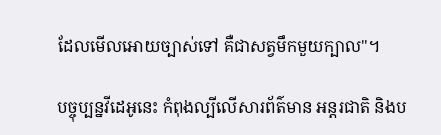ដែលមើលអោយច្បាស់ទៅ គឺជាសត្វមឹកមួយក្បាល"។

បច្ចុប្បន្នវីដេអូនេះ កំពុងល្បីលើសារព័ត៌មាន អន្តរជាតិ និងប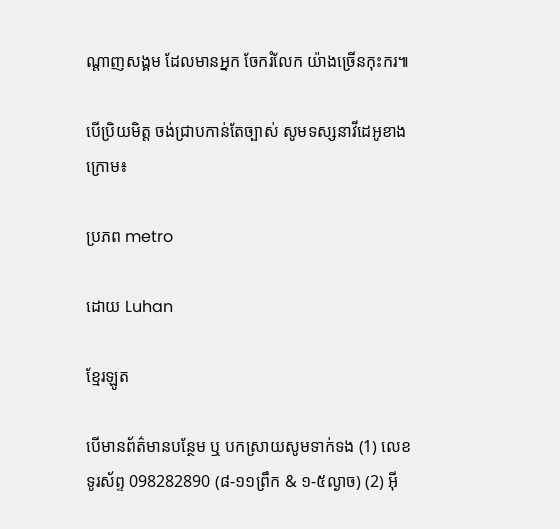ណ្តាញសង្គម ដែលមានអ្នក ចែករំលែក យ៉ាងច្រើនកុះករ៕

បើប្រិយមិត្ត ចង់ជ្រាបកាន់តែច្បាស់ សូមទស្សនាវីដេអូខាងក្រោម៖

ប្រភព metro

ដោយ Luhan

ខ្មែរឡូត

បើមានព័ត៌មានបន្ថែម ឬ បកស្រាយសូមទាក់ទង (1) លេខទូរស័ព្ទ 098282890 (៨-១១ព្រឹក & ១-៥ល្ងាច) (2) អ៊ី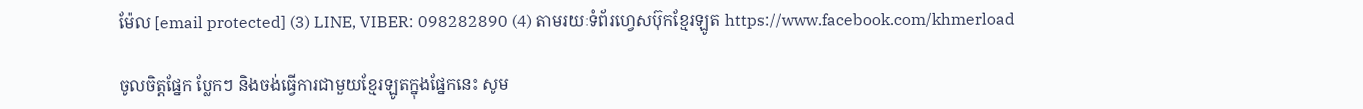ម៉ែល [email protected] (3) LINE, VIBER: 098282890 (4) តាមរយៈទំព័រហ្វេសប៊ុកខ្មែរឡូត https://www.facebook.com/khmerload

ចូលចិត្តផ្នែក ប្លែកៗ និងចង់ធ្វើការជាមួយខ្មែរឡូតក្នុងផ្នែកនេះ សូម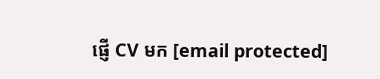ផ្ញើ CV មក [email protected]